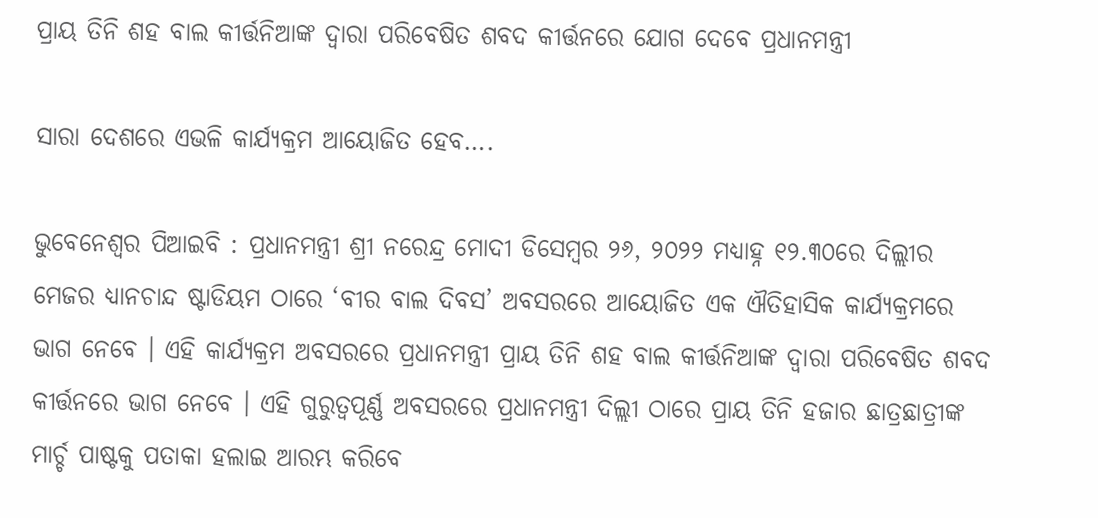ପ୍ରାୟ ତିନି ଶହ ବାଲ କୀର୍ତ୍ତନିଆଙ୍କ ଦ୍ୱାରା ପରିବେଷିତ ଶବଦ କୀର୍ତ୍ତନରେ ଯୋଗ ଦେବେ ପ୍ରଧାନମନ୍ତ୍ରୀ

ସାରା ଦେଶରେ ଏଭଳି କାର୍ଯ୍ୟକ୍ରମ ଆୟୋଜିତ ହେବ….

ଭୁବେନେଶ୍ଵର ପିଆଇବି : ପ୍ରଧାନମନ୍ତ୍ରୀ ଶ୍ରୀ ନରେନ୍ଦ୍ର ମୋଦୀ ଡିସେମ୍ବର ୨୬, ୨୦୨୨ ମଧ୍ୟାହ୍ନ ୧୨.୩୦ରେ ଦିଲ୍ଲୀର ମେଜର ଧ୍ୟାନଚାନ୍ଦ ଷ୍ଟାଡିୟମ ଠାରେ ‘ବୀର ବାଲ ଦିବସ’ ଅବସରରେ ଆୟୋଜିତ ଏକ ଐତିହାସିକ କାର୍ଯ୍ୟକ୍ରମରେ ଭାଗ ନେବେ । ଏହି କାର୍ଯ୍ୟକ୍ରମ ଅବସରରେ ପ୍ରଧାନମନ୍ତ୍ରୀ ପ୍ରାୟ ତିନି ଶହ ବାଲ କୀର୍ତ୍ତନିଆଙ୍କ ଦ୍ୱାରା ପରିବେଷିତ ଶବଦ କୀର୍ତ୍ତନରେ ଭାଗ ନେବେ । ଏହି ଗୁରୁତ୍ୱପୂର୍ଣ୍ଣ ଅବସରରେ ପ୍ରଧାନମନ୍ତ୍ରୀ ଦିଲ୍ଲୀ ଠାରେ ପ୍ରାୟ ତିନି ହଜାର ଛାତ୍ରଛାତ୍ରୀଙ୍କ ମାର୍ଚ୍ଚ ପାଷ୍ଟକୁ ପତାକା ହଲାଇ ଆରମ୍ଭ କରିବେ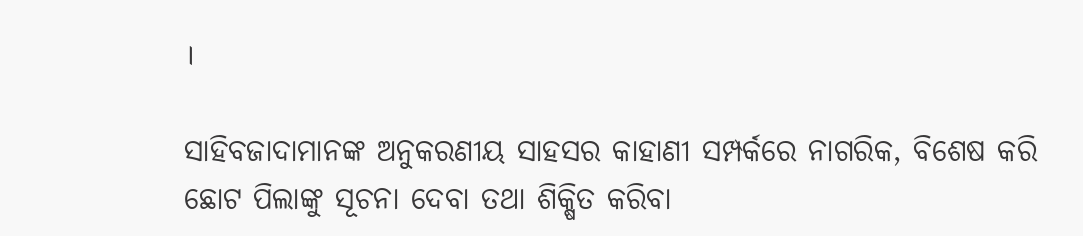।

ସାହିବଜାଦାମାନଙ୍କ ଅନୁକରଣୀୟ ସାହସର କାହାଣୀ ସମ୍ପର୍କରେ ନାଗରିକ, ବିଶେଷ କରି ଛୋଟ ପିଲାଙ୍କୁ ସୂଚନା ଦେବା ତଥା ଶିକ୍ଷିତ କରିବା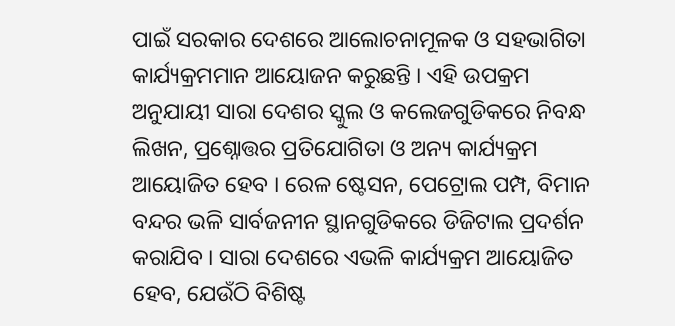ପାଇଁ ସରକାର ଦେଶରେ ଆଲୋଚନାମୂଳକ ଓ ସହଭାଗିତା କାର୍ଯ୍ୟକ୍ରମମାନ ଆୟୋଜନ କରୁଛନ୍ତି । ଏହି ଉପକ୍ରମ ଅନୁଯାୟୀ ସାରା ଦେଶର ସ୍କୁଲ ଓ କଲେଜଗୁଡିକରେ ନିବନ୍ଧ ଲିଖନ, ପ୍ରଶ୍ନୋତ୍ତର ପ୍ରତିଯୋଗିତା ଓ ଅନ୍ୟ କାର୍ଯ୍ୟକ୍ରମ ଆୟୋଜିତ ହେବ । ରେଳ ଷ୍ଟେସନ, ପେଟ୍ରୋଲ ପମ୍ପ, ବିମାନ ବନ୍ଦର ଭଳି ସାର୍ବଜନୀନ ସ୍ଥାନଗୁଡିକରେ ଡିଜିଟାଲ ପ୍ରଦର୍ଶନ କରାଯିବ । ସାରା ଦେଶରେ ଏଭଳି କାର୍ଯ୍ୟକ୍ରମ ଆୟୋଜିତ ହେବ, ଯେଉଁଠି ବିଶିଷ୍ଟ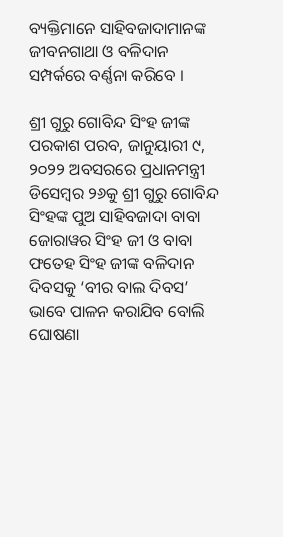ବ୍ୟକ୍ତିମାନେ ସାହିବଜାଦାମାନଙ୍କ ଜୀବନଗାଥା ଓ ବଳିଦାନ ସମ୍ପର୍କରେ ବର୍ଣ୍ଣନା କରିବେ ।

ଶ୍ରୀ ଗୁରୁ ଗୋବିନ୍ଦ ସିଂହ ଜୀଙ୍କ ପରକାଶ ପରବ, ଜାନୁୟାରୀ ୯, ୨୦୨୨ ଅବସରରେ ପ୍ରଧାନମନ୍ତ୍ରୀ ଡିସେମ୍ବର ୨୬କୁ ଶ୍ରୀ ଗୁରୁ ଗୋବିନ୍ଦ ସିଂହଙ୍କ ପୁଅ ସାହିବଜାଦା ବାବା ଜୋରାୱର ସିଂହ ଜୀ ଓ ବାବା ଫତେହ ସିଂହ ଜୀଙ୍କ ବଳିଦାନ ଦିବସକୁ ‘ବୀର ବାଲ ଦିବସ’ ଭାବେ ପାଳନ କରାଯିବ ବୋଲି ଘୋଷଣା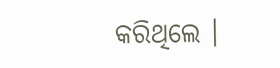କରିଥିଲେ ।